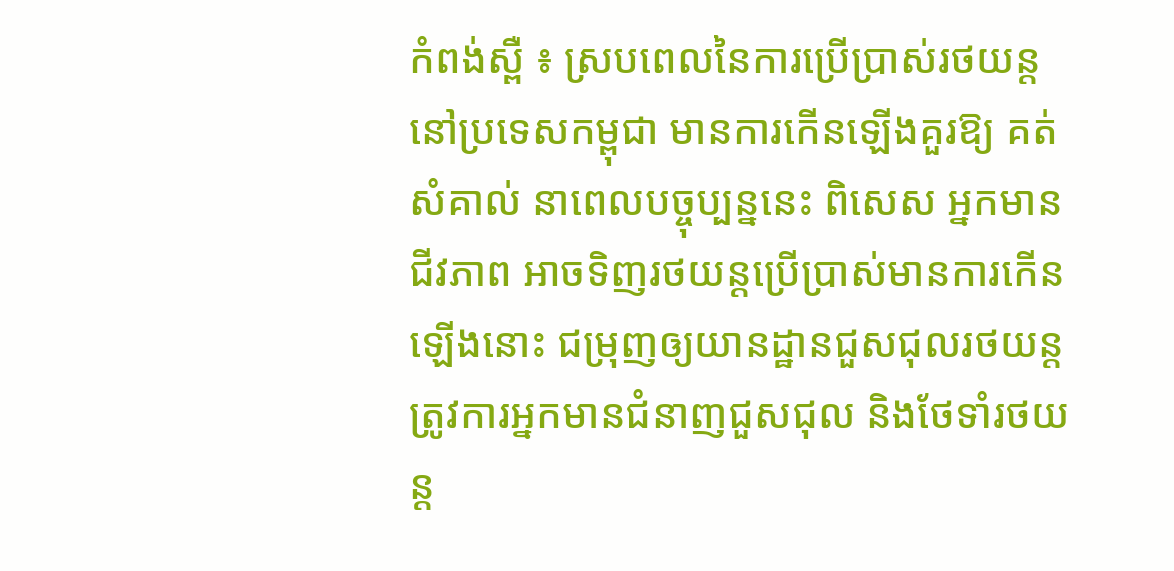កំពង់ស្ពឺ ៖ ស្របពេលនៃការប្រើប្រាស់រថយន្ត នៅប្រទេសកម្ពុជា មានការកើនឡើងគួរឱ្យ គត់ សំគាល់ នាពេលបច្ចុប្បន្ននេះ ពិសេស អ្នកមានជីវភាព អាចទិញរថយន្តប្រើប្រាស់មានការកើនឡើងនោះ ជម្រុញឲ្យយានដ្ឋានជួសជុលរថយន្ត ត្រូវការអ្នកមានជំនាញជួសជុល និងថែទាំរថយន្ត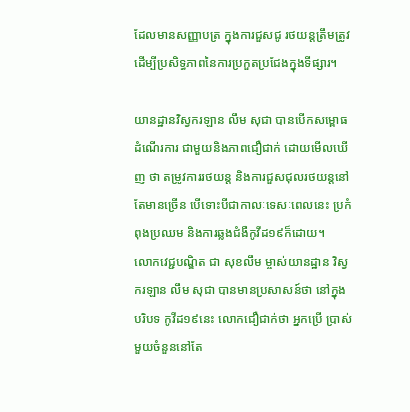ដែលមានសញ្ញាបត្រ ក្នុងការជួសជូ រថយន្តត្រឹមត្រូវ ដើម្បីប្រសិទ្ធភាពនៃការប្រកួតប្រជែងក្នុងទីផ្សារ។

យានដ្ឋានវិស្វករឡាន លឹម សុជា បានបើកសម្ពោធដំណើរការ ជាមួយនិងភាពជឿជាក់ ដោយមើលឃើញ ថា តម្រូវការរថយន្ត និងការជួសជុលរថយន្តនៅតែមានច្រើន បើទោះបីជាកាលៈទេសៈពេលនេះ ប្រកំពុងប្រឈម និងការឆ្លងជំងឺកូវីដ១៩ក៏ដោយ។
លោកវេជ្ជបណ្ឌិត ជា សុខលឹម ម្ចាស់យានដ្ឋាន វិស្វករឡាន លឹម សុជា បានមានប្រសាសន៍ថា នៅក្នុងបរិបទ កូវីដ១៩នេះ លោកជឿជាក់ថា អ្នកប្រើ ប្រាស់មួយចំនួននៅតែ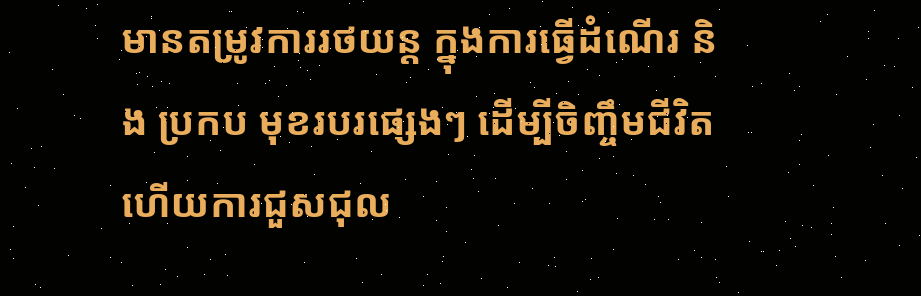មានតម្រូវការរថយន្ត ក្នុងការធ្វើដំណើរ និង ប្រកប មុខរបរផ្សេងៗ ដើម្បីចិញ្ចឹមជីវិតហើយការជួសជុល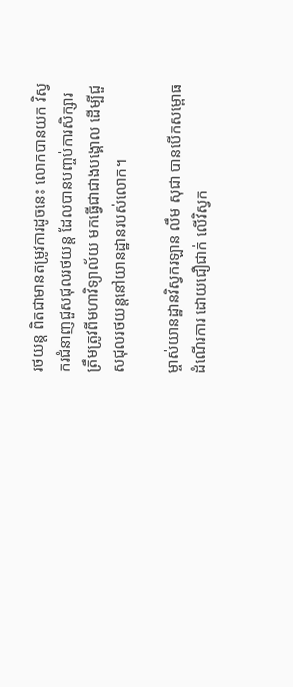រថយន្ត ពិតជាមានតម្រូវការដូចនេះ លោកបានយក វិស្វករជំនាញជួសជុលរថយន្ត ដែលបានបញ្ចប់ការសិក្សារត្រឹមត្រូវពីមហាវិទ្យាល័យ មកធ្វើជាជាងបង្គោល ដើម្បីជួសជុលរថយន្តនៅយានដ្ឋានរបស់លោក។

ម្ចាស់យានដ្ឋានវិស្វករឡាន លឹម សុជា បានបើកសម្ពោធដំណើរការ ដោយជឿជាក់ លើវិស្វក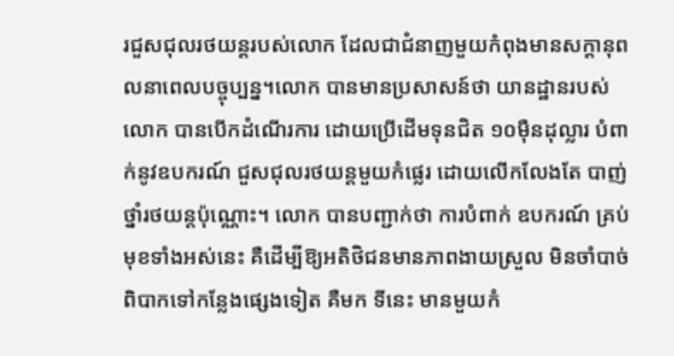រជួសជុលរថយន្តរបស់លោក ដែលជាជំនាញមួយកំពុងមានសក្ដានុពលនាពេលបច្ចុប្បន្ន។លោក បានមានប្រសាសន៍ថា យានដ្ឋានរបស់លោក បានបើកដំណើរការ ដោយប្រើដើមទុនជិត ១០ម៉ឺនដុល្លារ បំពាក់នូវឧបករណ៍ ជួសជុលរថយន្តមួយកំផ្លេរ ដោយលើកលែងតែ បាញ់ថ្នាំរថយន្តប៉ុណ្ណោះ។ លោក បានបញ្ជាក់ថា ការបំពាក់ ឧបករណ៍ គ្រប់មុខទាំងអស់នេះ គឺដើម្បីឱ្យអតិថិជនមានភាពងាយស្រួល មិនចាំបាច់ពិបាកទៅកន្លែងផ្សេងទៀត គឺមក ទីនេះ មានមួយកំ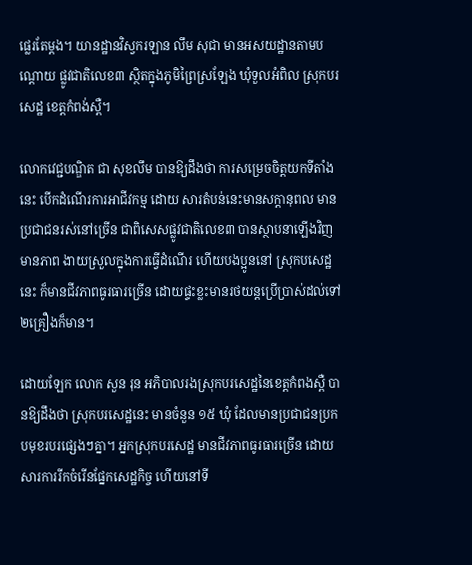ផ្លេរតែម្តង។ យានដ្ឋានវិស្វករឡាន លឹម សុជា មានអសយដ្ឋានតាមបណ្តោយ ផ្លូវជាតិលេខ៣ ស្ថិតក្នុងភូមិព្រៃស្រឡែង ឃុំទួលអំពិល ស្រុកបរសេដ្ឋ ខេត្តកំពង់ស្ពឺ។

លោកវេជ្ជបណ្ឌិត ជា សុខលឹម បានឱ្យដឹងថា ការសម្រេចចិត្តយកទីតាំងនេះ បើកដំណើរការអាជីវកម្ម ដោយ សារតំបន់នេះមានសក្តានុពល មានប្រជាជនរស់នៅច្រើន ជាពិសេសផ្លូវជាតិលេខ៣ បានស្ថាបនាឡើងវិញ មានភាព ងាយស្រួលក្នុងការធ្វើដំណើរ ហើយបងប្អូននៅ ស្រុកបសេដ្ឋនេះ ក៏មានជីវភាពធូរធារច្រើន ដោយផ្ទះខ្លះមានរថយន្តប្រើប្រាស់ដល់ទៅ២គ្រឿងក៏មាន។

ដោយឡែក លោក សួន រុន អភិបាលរងស្រុកបរសេដ្ឋនៃខេត្តកំពងស្ពឺ បានឱ្យដឹងថា ស្រុកបរសេដ្ឋនេះ មានចំនួន ១៥ ឃុំ ដែលមានប្រជាជនប្រកបមុខរបរផ្សេងៗគ្នា។ អ្នកស្រុកបរសេដ្ឋ មានជីវភាពធូរធារច្រើន ដោយសារការរីកចំរើនផ្នែកសេដ្ឋកិច្ច ហើយនៅទី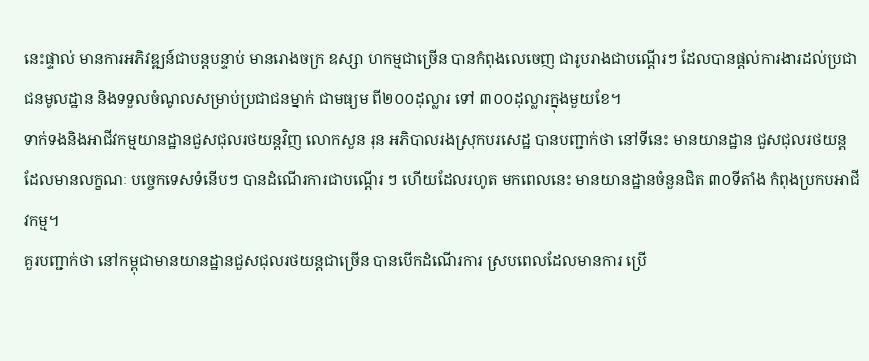នេះផ្ទាល់ មានការអភិវឌ្ឍន៍ជាបន្តបន្ទាប់ មានរោងចក្រ ឧស្សា ហកម្មជាច្រើន បានកំពុងលេចេញ ជារូបរាងជាបណ្តើរៗ ដែលបានផ្តល់ការងារដល់ប្រជាជនមូលដ្ឋាន និងទទួលចំណូលសម្រាប់ប្រជាជនម្នាក់ ជាមធ្យម ពី២០០ដុល្លារ ទៅ ៣០០ដុល្លារក្នុងមួយខែ។
ទាក់ទងនិងអាជីវកម្មយានដ្ឋានជួសជុលរថយន្តវិញ លោកសួន រុន អភិបាលរងស្រុកបរសេដ្ឋ បានបញ្ជាក់ថា នៅទីនេះ មានយានដ្ឋាន ជួសជុលរថយន្ត ដែលមានលក្ខណៈ បច្ចេកទេសទំនើបៗ បានដំណើរការជាបណ្តើរ ៗ ហើយដែលរហូត មកពេលនេះ មានយានដ្ឋានចំនួនជិត ៣០ទីតាំង កំពុងប្រកបអាជីវកម្ម។
គួរបញ្ជាក់ថា នៅកម្ពុជាមានយានដ្ឋានជួសជុលរថយន្តជាច្រើន បានបើកដំណើរការ ស្របពេលដែលមានការ ប្រើ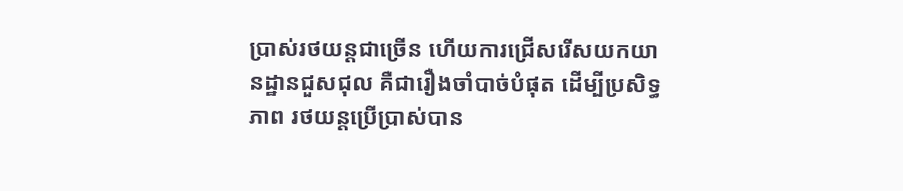ប្រាស់រថយន្តជាច្រើន ហើយការជ្រើសរើសយកយានដ្ឋានជួសជុល គឺជារឿងចាំបាច់បំផុត ដើម្បីប្រសិទ្ធ ភាព រថយន្តប្រើប្រាស់បាន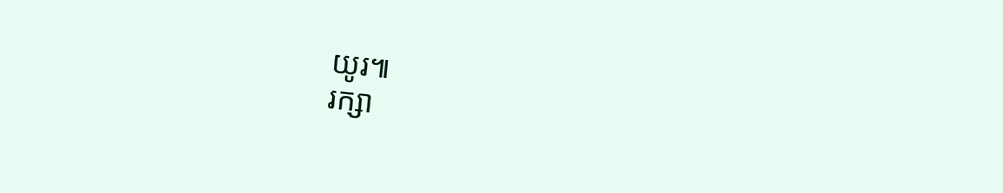យូរ៕
រក្សា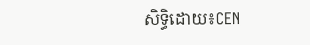សិទ្ធិដោយ៖CEN